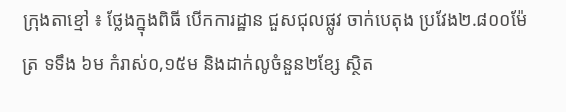ក្រុងតាខ្មៅ ៖ ថ្លែងក្នុងពិធី បើកការដ្ឋាន ជួសជុលផ្លូវ ចាក់បេតុង ប្រវែង២.៨០០ម៉ែត្រ ទទឹង ៦ម កំរាស់០,១៥ម និងដាក់លូចំនួន២ខ្សែ ស្ថិត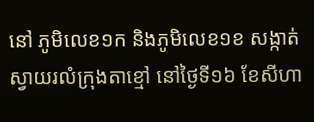នៅ ភូមិលេខ១ក និងភូមិលេខ១ខ សង្កាត់ស្វាយរលំក្រុងតាខ្មៅ នៅថ្ងៃទី១៦ ខែសីហា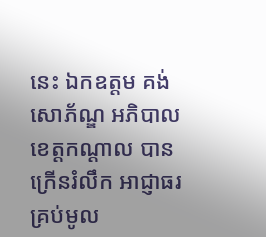នេះ ឯកឧត្តម គង់ សោភ័ណ្ឌ អភិបាលខេត្តកណ្ដាល បាន ក្រើនរំលឹក អាជ្ញាធរ គ្រប់មូល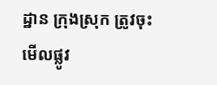ដ្ឋាន ក្រុងស្រុក ត្រូវចុះមើលផ្លូវ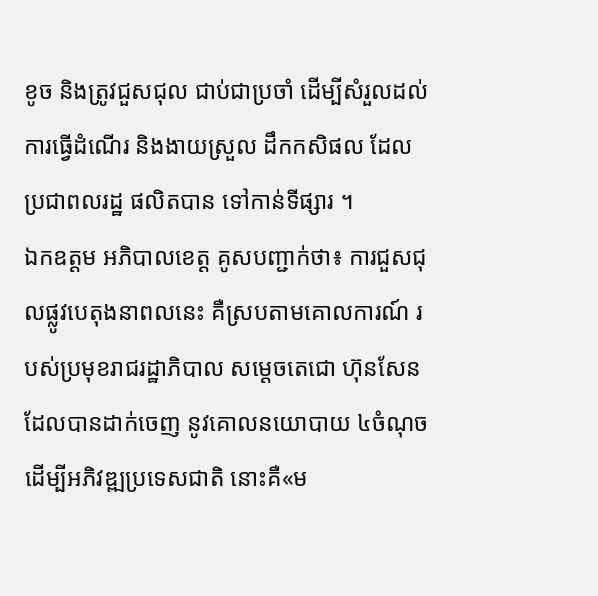ខូច និងត្រូវជួសជុល ជាប់ជាប្រចាំ ដើម្បីសំរួលដល់ ការធ្វើដំណើរ និងងាយស្រួល ដឹកកសិផល ដែលប្រជាពលរដ្ឋ ផលិតបាន ទៅកាន់ទីផ្សារ ។
ឯកឧត្ដម អភិបាលខេត្ត គូសបញ្ជាក់ថា៖ ការជួសជុលផ្លូវបេតុងនាពលនេះ គឺស្របតាមគោលការណ៍ របស់ប្រមុខរាជរដ្ឋាភិបាល សម្តេចតេជោ ហ៊ុនសែន ដែលបានដាក់ចេញ នូវគោលនយោបាយ ៤ចំណុច ដើម្បីអភិវឌ្ឍប្រទេសជាតិ នោះគឺ«ម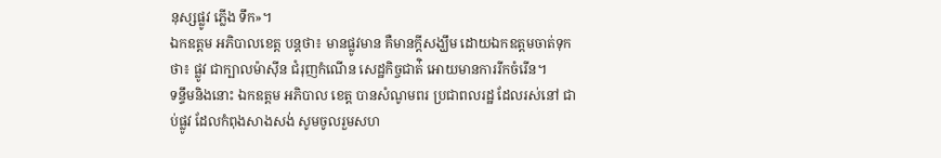នុស្សផ្លូវ ភ្លើង ទឹក»។
ឯកឧត្ដម អភិបាលខេត្ត បន្តថា៖ មានផ្លូវមាន គឺមានក្តីសង្ឃឹម ដោយឯកឧត្ដមចាត់ទុកថា៖ ផ្លូវ ជាក្បាលម៉ាសុីន ជំរុញកំណើន សេដ្ឋកិច្ចជាត់ិ អោយមានការរីកចំរើន។
ទន្ទឹមនិងនោះ ឯកឧត្ដម អភិបាល ខេត្ត បានសំណូមពរ ប្រជាពលរដ្ឋ ដែលរស់នៅ ជាប់ផ្លូវ ដែលកំពុងសាងសង់ សូមចូលរួមសហ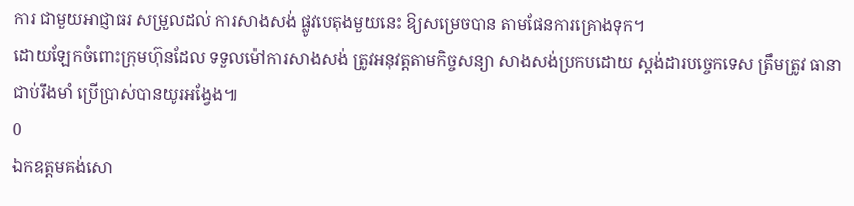ការ ជាមួយអាជ្ញាធរ សម្រួលដល់ ការសាងសង់ ផ្លូវបេតុងមួយនេះ ឱ្យសម្រេចបាន តាមផែនការគ្រោងទុក។
ដោយឡែកចំពោះក្រុមហ៊ុនដែល ទទួលម៉ៅការសាងសង់ ត្រូវអនុវត្តតាមកិច្ចសន្យា សាងសង់ប្រកបដោយ ស្តង់ដារបច្ចេកទេស ត្រឹមត្រូវ ធានាជាប់រឹងមាំ ប្រើប្រាស់បានយូរអង្វែង៕
0
ឯកឧត្ដមគង់សោ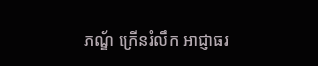ភណ្ឌ័ ក្រើនរំលឹក អាជ្ញាធរ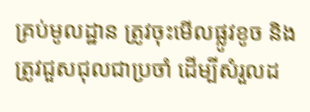គ្រប់មូលដ្ឋាន ត្រូវចុះមើលផ្លូវខូច និងត្រូវជួសជុលជាប្រចាំ ដើម្បីសំរួលដ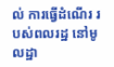ល់ ការធ្វើដំណើរ របស់ពលរដ្ឋ នៅមូលដ្ឋា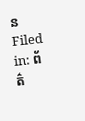ន
Filed in: ព័ត៌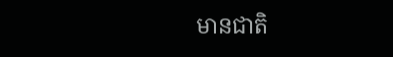មានជាតិ